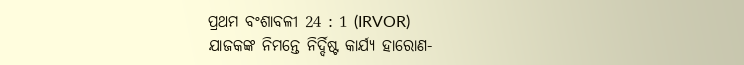ପ୍ରଥମ ବଂଶାବଳୀ 24 : 1 (IRVOR)
ଯାଜକଙ୍କ ନିମନ୍ତେ ନିର୍ଦ୍ଦିଷ୍ଟ କାର୍ଯ୍ୟ ହାରୋଣ-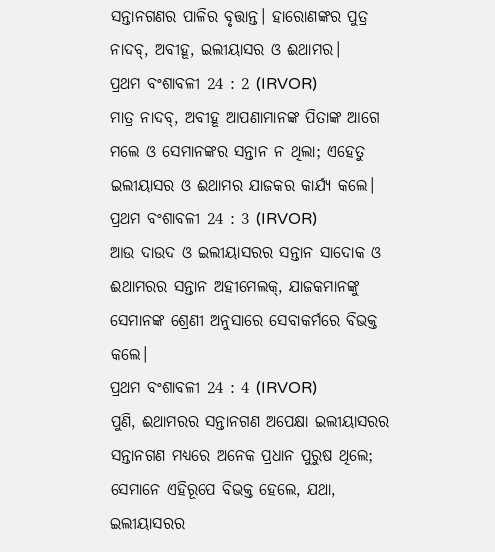ସନ୍ତାନଗଣର ପାଳିର ବୃତ୍ତାନ୍ତ। ହାରୋଣଙ୍କର ପୁତ୍ର ନାଦବ୍, ଅବୀହୂ, ଇଲୀୟାସର ଓ ଈଥାମର।
ପ୍ରଥମ ବଂଶାବଳୀ 24 : 2 (IRVOR)
ମାତ୍ର ନାଦବ୍, ଅବୀହୂ ଆପଣାମାନଙ୍କ ପିତାଙ୍କ ଆଗେ ମଲେ ଓ ସେମାନଙ୍କର ସନ୍ତାନ ନ ଥିଲା; ଏହେତୁ ଇଲୀୟାସର ଓ ଈଥାମର ଯାଜକର କାର୍ଯ୍ୟ କଲେ।
ପ୍ରଥମ ବଂଶାବଳୀ 24 : 3 (IRVOR)
ଆଉ ଦାଉଦ ଓ ଇଲୀୟାସରର ସନ୍ତାନ ସାଦୋକ ଓ ଈଥାମରର ସନ୍ତାନ ଅହୀମେଲକ୍, ଯାଜକମାନଙ୍କୁ ସେମାନଙ୍କ ଶ୍ରେଣୀ ଅନୁସାରେ ସେବାକର୍ମରେ ବିଭକ୍ତ କଲେ।
ପ୍ରଥମ ବଂଶାବଳୀ 24 : 4 (IRVOR)
ପୁଣି, ଈଥାମରର ସନ୍ତାନଗଣ ଅପେକ୍ଷା ଇଲୀୟାସରର ସନ୍ତାନଗଣ ମଧ୍ୟରେ ଅନେକ ପ୍ରଧାନ ପୁରୁଷ ଥିଲେ; ସେମାନେ ଏହିରୂପେ ବିଭକ୍ତ ହେଲେ, ଯଥା, ଇଲୀୟାସରର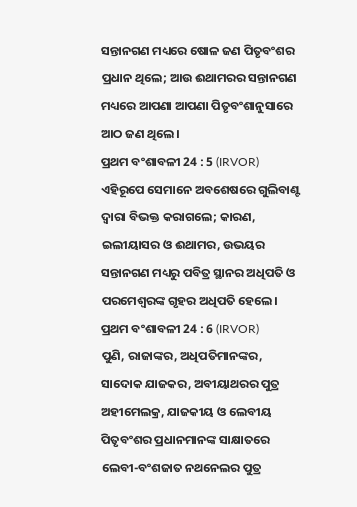ସନ୍ତାନଗଣ ମଧ୍ୟରେ ଷୋଳ ଜଣ ପିତୃବଂଶର ପ୍ରଧାନ ଥିଲେ; ଆଉ ଈଥାମରର ସନ୍ତାନଗଣ ମଧ୍ୟରେ ଆପଣା ଆପଣା ପିତୃବଂଶାନୁସାରେ ଆଠ ଜଣ ଥିଲେ।
ପ୍ରଥମ ବଂଶାବଳୀ 24 : 5 (IRVOR)
ଏହିରୂପେ ସେମାନେ ଅବଶେଷରେ ଗୁଲିବାଣ୍ଟ ଦ୍ୱାରା ବିଭକ୍ତ କରାଗଲେ; କାରଣ, ଇଲୀୟାସର ଓ ଈଥାମର, ଉଭୟର ସନ୍ତାନଗଣ ମଧ୍ୟରୁ ପବିତ୍ର ସ୍ଥାନର ଅଧିପତି ଓ ପରମେଶ୍ୱରଙ୍କ ଗୃହର ଅଧିପତି ହେଲେ।
ପ୍ରଥମ ବଂଶାବଳୀ 24 : 6 (IRVOR)
ପୁଣି, ରାଜାଙ୍କର, ଅଧିପତିମାନଙ୍କର, ସାଦୋକ ଯାଜକର, ଅବୀୟାଥରର ପୁତ୍ର ଅହୀମେଲକ୍ର, ଯାଜକୀୟ ଓ ଲେବୀୟ ପିତୃବଂଶର ପ୍ରଧାନମାନଙ୍କ ସାକ୍ଷାତରେ ଲେବୀ-ବଂଶଜାତ ନଥନେଲର ପୁତ୍ର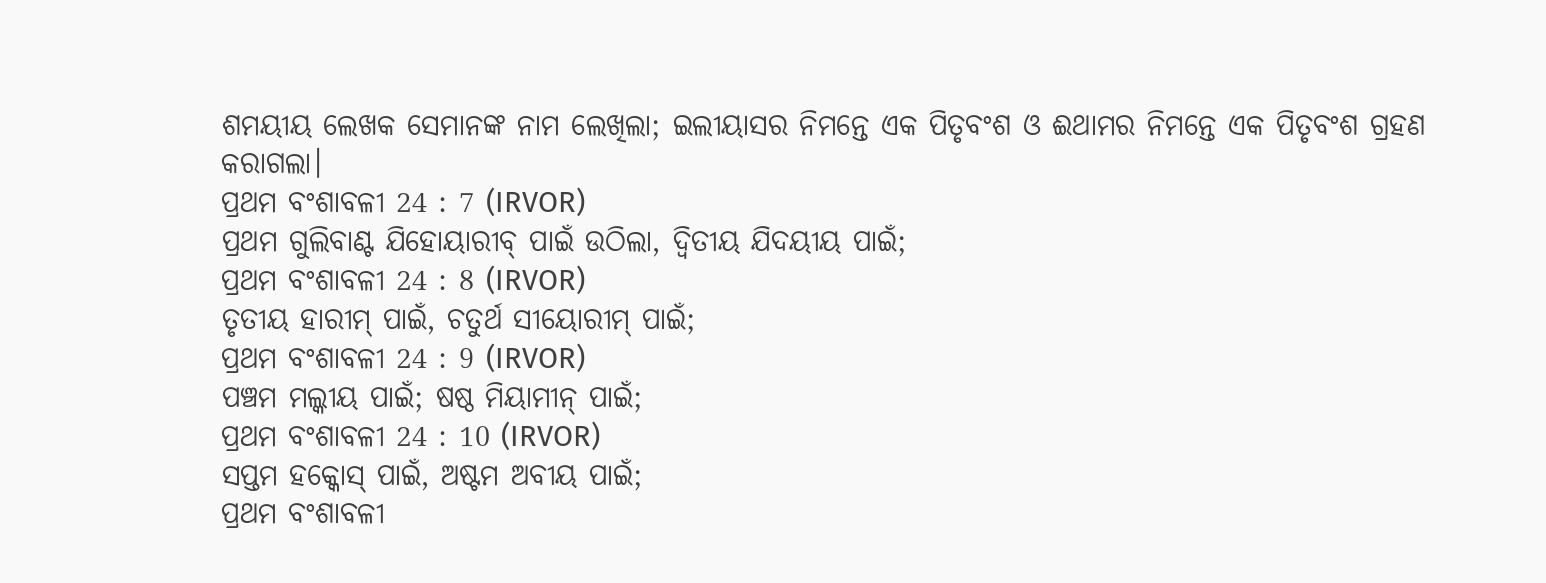ଶମୟୀୟ ଲେଖକ ସେମାନଙ୍କ ନାମ ଲେଖିଲା; ଇଲୀୟାସର ନିମନ୍ତେ ଏକ ପିତୃବଂଶ ଓ ଈଥାମର ନିମନ୍ତେ ଏକ ପିତୃବଂଶ ଗ୍ରହଣ କରାଗଲା।
ପ୍ରଥମ ବଂଶାବଳୀ 24 : 7 (IRVOR)
ପ୍ରଥମ ଗୁଲିବାଣ୍ଟ ଯିହୋୟାରୀବ୍ ପାଇଁ ଉଠିଲା, ଦ୍ୱିତୀୟ ଯିଦୟୀୟ ପାଇଁ;
ପ୍ରଥମ ବଂଶାବଳୀ 24 : 8 (IRVOR)
ତୃତୀୟ ହାରୀମ୍ ପାଇଁ, ଚତୁର୍ଥ ସୀୟୋରୀମ୍ ପାଇଁ;
ପ୍ରଥମ ବଂଶାବଳୀ 24 : 9 (IRVOR)
ପଞ୍ଚମ ମଲ୍କୀୟ ପାଇଁ; ଷଷ୍ଠ ମିୟାମୀନ୍ ପାଇଁ;
ପ୍ରଥମ ବଂଶାବଳୀ 24 : 10 (IRVOR)
ସପ୍ତମ ହକ୍କୋସ୍ ପାଇଁ, ଅଷ୍ଟମ ଅବୀୟ ପାଇଁ;
ପ୍ରଥମ ବଂଶାବଳୀ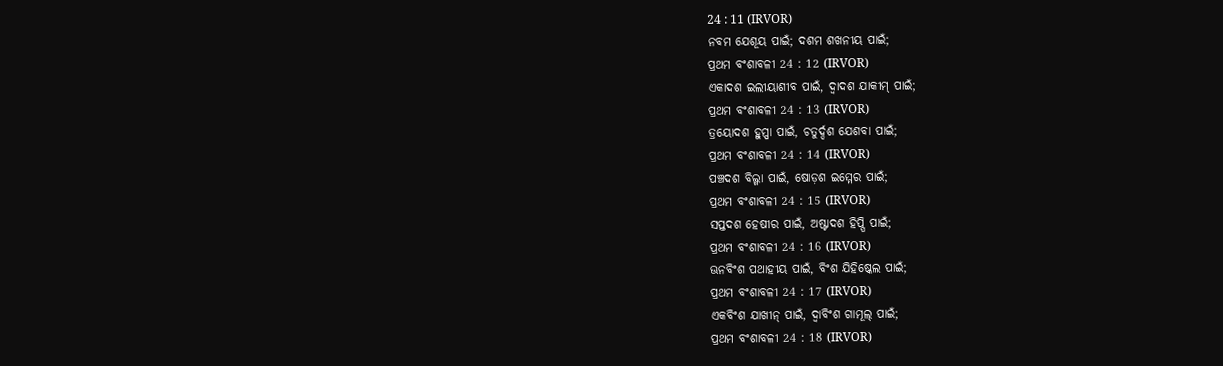24 : 11 (IRVOR)
ନବମ ଯେଶୂୟ ପାଇଁ; ଦଶମ ଶଖନୀୟ ପାଇଁ;
ପ୍ରଥମ ବଂଶାବଳୀ 24 : 12 (IRVOR)
ଏକାଦଶ ଇଲୀୟାଶୀବ ପାଇଁ, ଦ୍ୱାଦଶ ଯାକୀମ୍ ପାଇଁ;
ପ୍ରଥମ ବଂଶାବଳୀ 24 : 13 (IRVOR)
ତ୍ରୟୋଦଶ ହୁପ୍ପା ପାଇଁ, ଚତୁର୍ଦ୍ଦଶ ଯେଶବା ପାଇଁ;
ପ୍ରଥମ ବଂଶାବଳୀ 24 : 14 (IRVOR)
ପଞ୍ଚଦଶ ବିଲ୍ଗା ପାଇଁ, ଷୋଡ଼ଶ ଇମ୍ମେର ପାଇଁ;
ପ୍ରଥମ ବଂଶାବଳୀ 24 : 15 (IRVOR)
ସପ୍ତଦଶ ହେଷୀର ପାଇଁ, ଅଷ୍ଟାଦଶ ହିପ୍ପି ପାଇଁ;
ପ୍ରଥମ ବଂଶାବଳୀ 24 : 16 (IRVOR)
ଊନବିଂଶ ପଥାହୀୟ ପାଇଁ, ବିଂଶ ଯିହିଷ୍କେଲ ପାଇଁ;
ପ୍ରଥମ ବଂଶାବଳୀ 24 : 17 (IRVOR)
ଏକବିଂଶ ଯାଖୀନ୍ ପାଇଁ, ଦ୍ୱାବିଂଶ ଗାମୂଲ୍ ପାଇଁ;
ପ୍ରଥମ ବଂଶାବଳୀ 24 : 18 (IRVOR)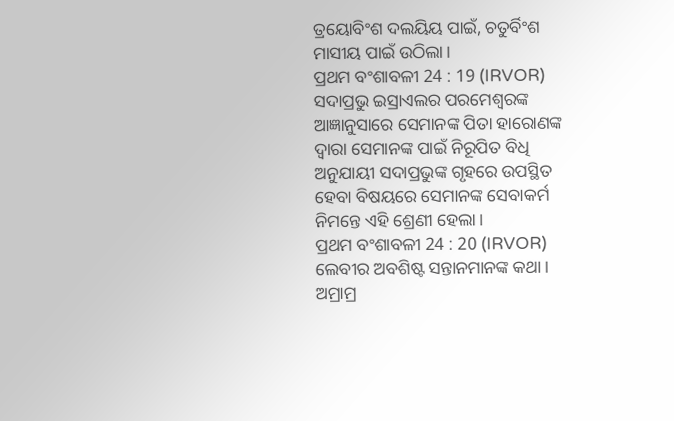ତ୍ରୟୋବିଂଶ ଦଲୟିୟ ପାଇଁ, ଚତୁର୍ବିଂଶ ମାସୀୟ ପାଇଁ ଉଠିଲା।
ପ୍ରଥମ ବଂଶାବଳୀ 24 : 19 (IRVOR)
ସଦାପ୍ରଭୁ ଇସ୍ରାଏଲର ପରମେଶ୍ୱରଙ୍କ ଆଜ୍ଞାନୁସାରେ ସେମାନଙ୍କ ପିତା ହାରୋଣଙ୍କ ଦ୍ୱାରା ସେମାନଙ୍କ ପାଇଁ ନିରୂପିତ ବିଧି ଅନୁଯାୟୀ ସଦାପ୍ରଭୁଙ୍କ ଗୃହରେ ଉପସ୍ଥିତ ହେବା ବିଷୟରେ ସେମାନଙ୍କ ସେବାକର୍ମ ନିମନ୍ତେ ଏହି ଶ୍ରେଣୀ ହେଲା।
ପ୍ରଥମ ବଂଶାବଳୀ 24 : 20 (IRVOR)
ଲେବୀର ଅବଶିଷ୍ଟ ସନ୍ତାନମାନଙ୍କ କଥା। ଅମ୍ରାମ୍ର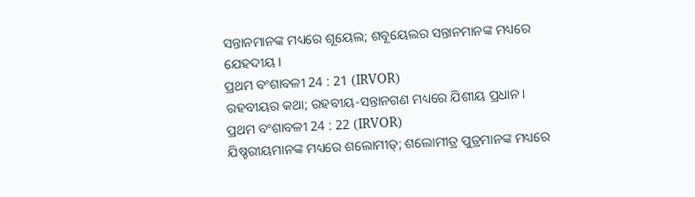ସନ୍ତାନମାନଙ୍କ ମଧ୍ୟରେ ଶୂୟେଲ; ଶବୂୟେଲର ସନ୍ତାନମାନଙ୍କ ମଧ୍ୟରେ ଯେହଦୀୟ।
ପ୍ରଥମ ବଂଶାବଳୀ 24 : 21 (IRVOR)
ରହବୀୟର କଥା; ରହବୀୟ-ସନ୍ତାନଗଣ ମଧ୍ୟରେ ଯିଶୀୟ ପ୍ରଧାନ।
ପ୍ରଥମ ବଂଶାବଳୀ 24 : 22 (IRVOR)
ଯିଷ୍ହରୀୟମାନଙ୍କ ମଧ୍ୟରେ ଶଲୋମୀତ୍; ଶଲୋମୀତ୍ର ପୁତ୍ରମାନଙ୍କ ମଧ୍ୟରେ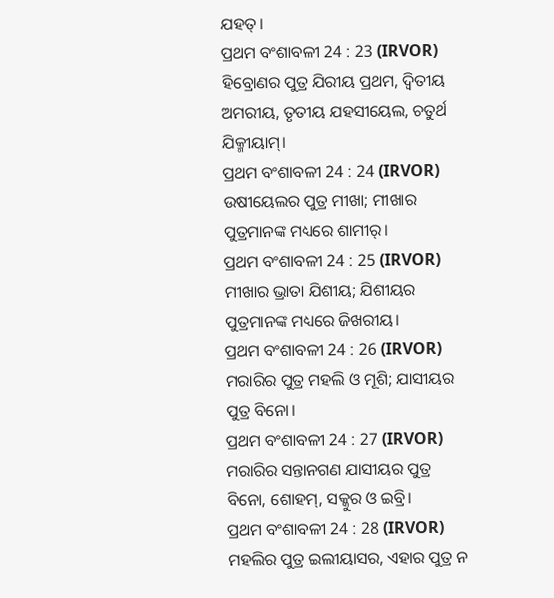ଯହତ୍।
ପ୍ରଥମ ବଂଶାବଳୀ 24 : 23 (IRVOR)
ହିବ୍ରୋଣର ପୁତ୍ର ଯିରୀୟ ପ୍ରଥମ, ଦ୍ୱିତୀୟ ଅମରୀୟ, ତୃତୀୟ ଯହସୀୟେଲ, ଚତୁର୍ଥ ଯିକ୍ମୀୟାମ୍।
ପ୍ରଥମ ବଂଶାବଳୀ 24 : 24 (IRVOR)
ଉଷୀୟେଲର ପୁତ୍ର ମୀଖା; ମୀଖାର ପୁତ୍ରମାନଙ୍କ ମଧ୍ୟରେ ଶାମୀର୍।
ପ୍ରଥମ ବଂଶାବଳୀ 24 : 25 (IRVOR)
ମୀଖାର ଭ୍ରାତା ଯିଶୀୟ; ଯିଶୀୟର ପୁତ୍ରମାନଙ୍କ ମଧ୍ୟରେ ଜିଖରୀୟ।
ପ୍ରଥମ ବଂଶାବଳୀ 24 : 26 (IRVOR)
ମରାରିର ପୁତ୍ର ମହଲି ଓ ମୂଶି; ଯାସୀୟର ପୁତ୍ର ବିନୋ।
ପ୍ରଥମ ବଂଶାବଳୀ 24 : 27 (IRVOR)
ମରାରିର ସନ୍ତାନଗଣ ଯାସୀୟର ପୁତ୍ର ବିନୋ, ଶୋହମ୍, ସକ୍କୁର ଓ ଇବ୍ରି।
ପ୍ରଥମ ବଂଶାବଳୀ 24 : 28 (IRVOR)
ମହଲିର ପୁତ୍ର ଇଲୀୟାସର, ଏହାର ପୁତ୍ର ନ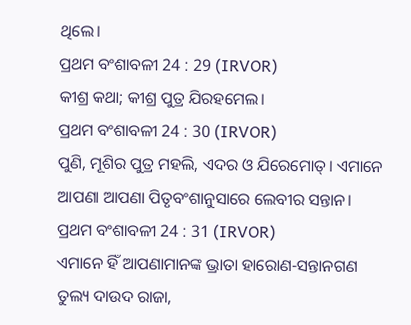ଥିଲେ।
ପ୍ରଥମ ବଂଶାବଳୀ 24 : 29 (IRVOR)
କୀଶ୍ର କଥା; କୀଶ୍ର ପୁତ୍ର ଯିରହମେଲ।
ପ୍ରଥମ ବଂଶାବଳୀ 24 : 30 (IRVOR)
ପୁଣି, ମୂଶିର ପୁତ୍ର ମହଲି, ଏଦର ଓ ଯିରେମୋତ୍। ଏମାନେ ଆପଣା ଆପଣା ପିତୃବଂଶାନୁସାରେ ଲେବୀର ସନ୍ତାନ।
ପ୍ରଥମ ବଂଶାବଳୀ 24 : 31 (IRVOR)
ଏମାନେ ହିଁ ଆପଣାମାନଙ୍କ ଭ୍ରାତା ହାରୋଣ-ସନ୍ତାନଗଣ ତୁଲ୍ୟ ଦାଉଦ ରାଜା,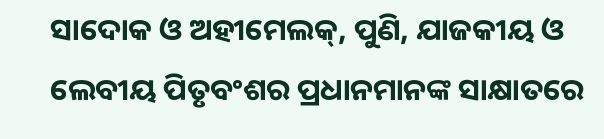ସାଦୋକ ଓ ଅହୀମେଲକ୍, ପୁଣି, ଯାଜକୀୟ ଓ ଲେବୀୟ ପିତୃବଂଶର ପ୍ରଧାନମାନଙ୍କ ସାକ୍ଷାତରେ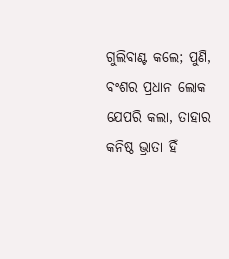ଗୁଲିବାଣ୍ଟ କଲେ; ପୁଣି, ବଂଶର ପ୍ରଧାନ ଲୋକ ଯେପରି କଲା, ତାହାର କନିଷ୍ଠ ଭ୍ରାତା ହିଁ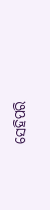ସେହିପରି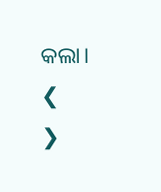କଲା।
❮
❯